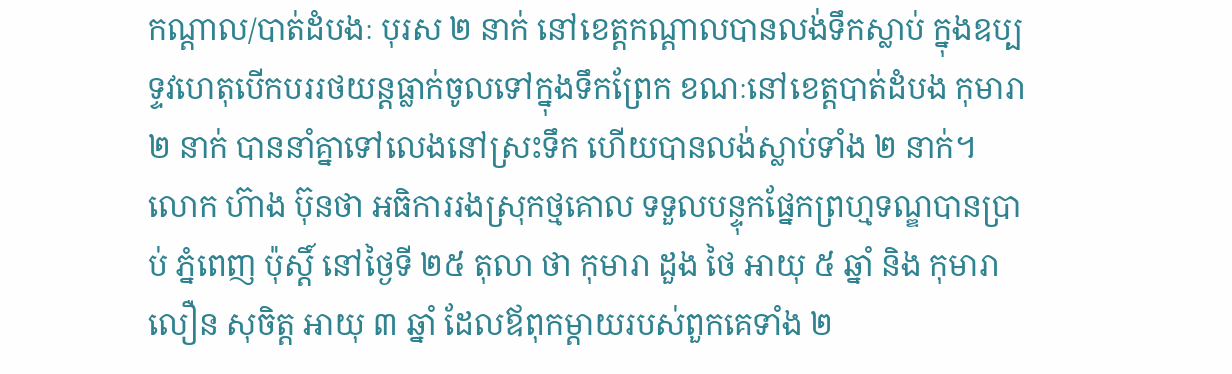កណ្តាល/បាត់ដំបងៈ បុរស ២ នាក់ នៅខេត្តកណ្ដាលបានលង់ទឹកស្លាប់ ក្នុងឧប្បទ្ទវហេតុបើកបររថយន្តធ្លាក់ចូលទៅក្នុងទឹកព្រែក ខណៈនៅខេត្តបាត់ដំបង កុមារា ២ នាក់ បាននាំគ្នាទៅលេងនៅស្រះទឹក ហើយបានលង់ស្លាប់ទាំង ២ នាក់។
លោក ហ៊ាង ប៊ុនថា អធិការរងស្រុកថ្មគោល ទទួលបន្ទុកផ្នែកព្រហ្មទណ្ឌបានប្រាប់ ភ្នំពេញ ប៉ុស្តិ៍ នៅថ្ងៃទី ២៥ តុលា ថា កុមារា ដួង ថៃ អាយុ ៥ ឆ្នាំ និង កុមារា លឿន សុចិត្ត អាយុ ៣ ឆ្នាំ ដែលឪពុកម្ដាយរបស់ពួកគេទាំង ២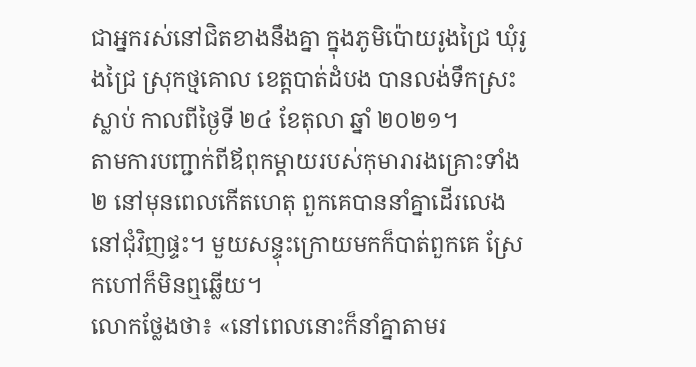ជាអ្នករស់នៅជិតខាងនឹងគ្នា ក្នុងភូមិប៉ោយរូងជ្រៃ ឃុំរូងជ្រៃ ស្រុកថ្មគោល ខេត្តបាត់ដំបង បានលង់ទឹកស្រះស្លាប់ កាលពីថ្ងៃទី ២៤ ខែតុលា ឆ្នាំ ២០២១។
តាមការបញ្ជាក់ពីឪពុកម្ដាយរបស់កុមារារងគ្រោះទាំង ២ នៅមុនពេលកើតហេតុ ពួកគេបាននាំគ្នាដើរលេងនៅជុំវិញផ្ទះ។ មួយសន្ទុះក្រោយមកក៏បាត់ពួកគេ ស្រែកហៅក៏មិនឮឆ្លើយ។
លោកថ្លែងថា៖ «នៅពេលនោះក៏នាំគ្នាតាមរ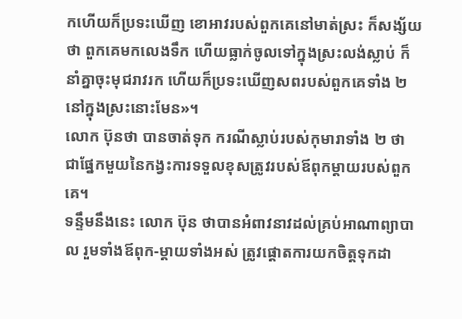កហើយក៏ប្រទះឃើញ ខោអាវរបស់ពួកគេនៅមាត់ស្រះ ក៏សង្ស័យថា ពួកគេមកលេងទឹក ហើយធ្លាក់ចូលទៅក្នុងស្រះលង់ស្លាប់ ក៏នាំគ្នាចុះមុជរាវរក ហើយក៏ប្រទះឃើញសពរបស់ពួកគេទាំង ២ នៅក្នុងស្រះនោះមែន»។
លោក ប៊ុនថា បានចាត់ទុក ករណីស្លាប់របស់កុមារាទាំង ២ ថា ជាផ្នែកមួយនៃកង្វះការទទួលខុសត្រូវរបស់ឪពុកម្ដាយរបស់ពួកគេ។
ទន្ទឹមនឹងនេះ លោក ប៊ុន ថាបានអំពាវនាវដល់គ្រប់អាណាព្យាបាល រួមទាំងឪពុក-ម្ដាយទាំងអស់ ត្រូវផ្ដោតការយកចិត្តទុកដា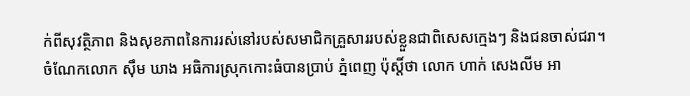ក់ពីសុវត្ថិភាព និងសុខភាពនៃការរស់នៅរបស់សមាជិកគ្រួសាររបស់ខ្លួនជាពិសេសក្មេងៗ និងជនចាស់ជរា។
ចំណែកលោក ស៊ឹម ឃាង អធិការស្រុកកោះធំបានប្រាប់ ភ្នំពេញ ប៉ុស្តិ៍ថា លោក ហាក់ សេងលីម អា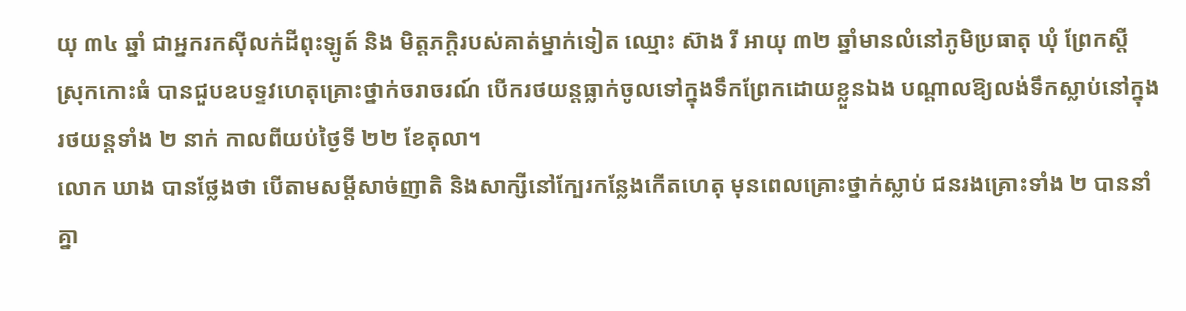យុ ៣៤ ឆ្នាំ ជាអ្នករកស៊ីលក់ដីពុះឡូត៍ និង មិត្តភក្ដិរបស់គាត់ម្នាក់ទៀត ឈ្មោះ ស៊ាង រី អាយុ ៣២ ឆ្នាំមានលំនៅភូមិប្រធាតុ ឃុំ ព្រែកស្តី ស្រុកកោះធំ បានជួបឧបទ្ទវហេតុគ្រោះថ្នាក់ចរាចរណ៍ បើករថយន្តធ្លាក់ចូលទៅក្នុងទឹកព្រែកដោយខ្លួនឯង បណ្ដាលឱ្យលង់ទឹកស្លាប់នៅក្នុងរថយន្តទាំង ២ នាក់ កាលពីយប់ថ្ងៃទី ២២ ខែតុលា។
លោក ឃាង បានថ្លែងថា បើតាមសម្ដីសាច់ញាតិ និងសាក្សីនៅក្បែរកន្លែងកើតហេតុ មុនពេលគ្រោះថ្នាក់ស្លាប់ ជនរងគ្រោះទាំង ២ បាននាំគ្នា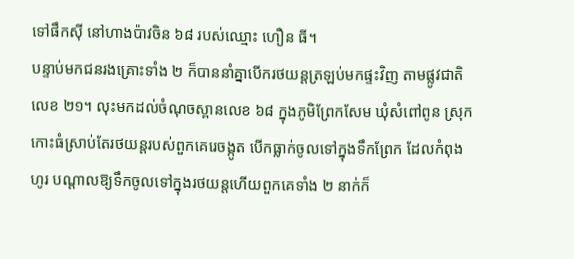ទៅផឹកស៊ី នៅហាងប៉ាវចិន ៦៨ របស់ឈ្មោះ ហឿន ធី។
បន្ទាប់មកជនរងគ្រោះទាំង ២ ក៏បាននាំគ្នាបើករថយន្តត្រឡប់មកផ្ទះវិញ តាមផ្លូវជាតិលេខ ២១។ លុះមកដល់ចំណុចស្ពានលេខ ៦៨ ក្នុងភូមិព្រែកសែម ឃុំសំពៅពូន ស្រុកកោះធំស្រាប់តែរថយន្តរបស់ពួកគេរេចង្កូត បើកធ្លាក់ចូលទៅក្នុងទឹកព្រែក ដែលកំពុងហូរ បណ្ដាលឱ្យទឹកចូលទៅក្នុងរថយន្តហើយពួកគេទាំង ២ នាក់ក៏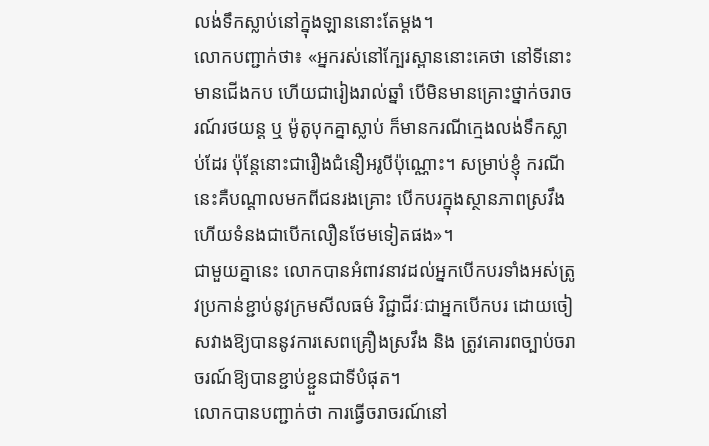លង់ទឹកស្លាប់នៅក្នុងឡាននោះតែម្ដង។
លោកបញ្ជាក់ថា៖ «អ្នករស់នៅក្បែរស្ពាននោះគេថា នៅទីនោះមានជើងកប ហើយជារៀងរាល់ឆ្នាំ បើមិនមានគ្រោះថ្នាក់ចរាចរណ៍រថយន្ត ឬ ម៉ូតូបុកគ្នាស្លាប់ ក៏មានករណីក្មេងលង់ទឹកស្លាប់ដែរ ប៉ុន្តែនោះជារឿងជំនឿអរូបីប៉ុណ្ណោះ។ សម្រាប់ខ្ញុំ ករណីនេះគឺបណ្ដាលមកពីជនរងគ្រោះ បើកបរក្នុងស្ថានភាពស្រវឹង ហើយទំនងជាបើកលឿនថែមទៀតផង»។
ជាមួយគ្នានេះ លោកបានអំពាវនាវដល់អ្នកបើកបរទាំងអស់ត្រូវប្រកាន់ខ្ជាប់នូវក្រមសីលធម៌ វិជ្ជាជីវៈជាអ្នកបើកបរ ដោយចៀសវាងឱ្យបាននូវការសេពគ្រឿងស្រវឹង និង ត្រូវគោរពច្បាប់ចរាចរណ៍ឱ្យបានខ្ជាប់ខ្ជួនជាទីបំផុត។
លោកបានបញ្ជាក់ថា ការធ្វើចរាចរណ៍នៅ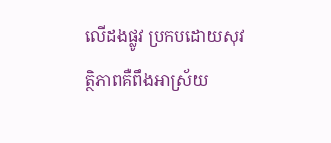លើដងផ្លូវ ប្រកបដោយសុវត្ថិភាពគឺពឹងអាស្រ័យ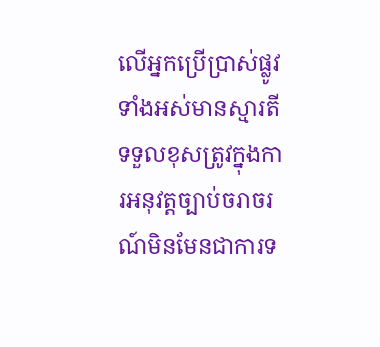លើអ្នកប្រើប្រាស់ផ្លូវទាំងអស់មានស្មារតីទទួលខុសត្រូវក្នុងការអនុវត្តច្បាប់ចរាចរណ៍មិនមែនជាការទ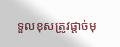ទួលខុសត្រូវផ្ដាច់មុ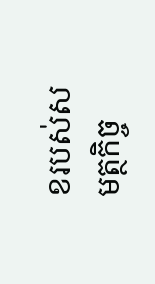ខរបស់សមត្ថកិច្ច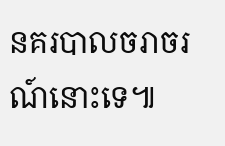នគរបាលចរាចរណ៍នោះទេ៕